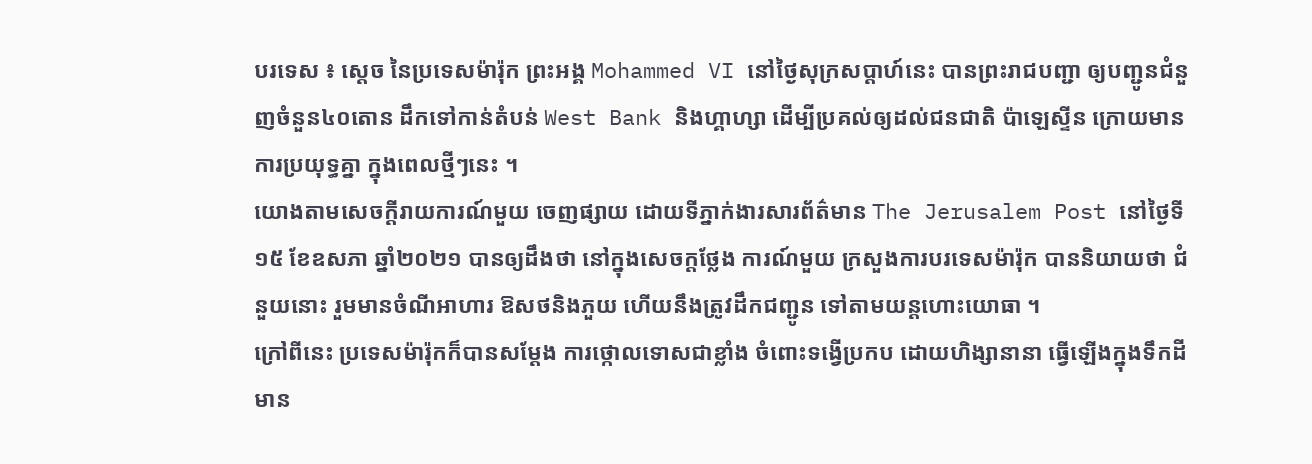បរទេស ៖ ស្តេច នៃប្រទេសម៉ារ៉ុក ព្រះអង្គ Mohammed VI នៅថ្ងៃសុក្រសប្ដាហ៍នេះ បានព្រះរាជបញ្ជា ឲ្យបញ្ជូនជំនួញចំនួន៤០តោន ដឹកទៅកាន់តំបន់ West Bank និងហ្គាហ្សា ដើម្បីប្រគល់ឲ្យដល់ជនជាតិ ប៉ាឡេស្ទីន ក្រោយមានការប្រយុទ្ធគ្នា ក្នុងពេលថ្មីៗនេះ ។
យោងតាមសេចក្តីរាយការណ៍មួយ ចេញផ្សាយ ដោយទីភ្នាក់ងារសារព័ត៌មាន The Jerusalem Post នៅថ្ងៃទី១៥ ខែឧសភា ឆ្នាំ២០២១ បានឲ្យដឹងថា នៅក្នុងសេចក្តថ្លែង ការណ៍មួយ ក្រសួងការបរទេសម៉ារ៉ុក បាននិយាយថា ជំនួយនោះ រួមមានចំណីអាហារ ឱសថនិងភួយ ហើយនឹងត្រូវដឹកជញ្ជូន ទៅតាមយន្តហោះយោធា ។
ក្រៅពីនេះ ប្រទេសម៉ារ៉ុកក៏បានសម្តែង ការថ្កោលទោសជាខ្លាំង ចំពោះទង្វើប្រកប ដោយហិង្សានានា ធ្វើឡើងក្នុងទឹកដីមាន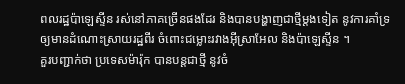ពលរដ្ឋប៉ាឡេស្ទីន រស់នៅភាគច្រើនផងដែរ និងបានបង្ហាញជាថ្មីម្តងទៀត នូវការគាំទ្រឲ្យមានដំណោះស្រាយរដ្ឋពីរ ចំពោះជម្លោះរវាងអ៊ីស្រាអែល និងប៉ាឡេស្ទីន ។
គួរបញ្ជាក់ថា ប្រទេសម៉ារ៉ុក បានបន្តជាថ្មី នូវចំ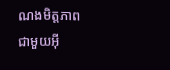ណងមិត្តភាពជាមួយអ៊ី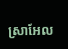ស្រាអែល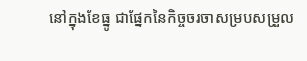នៅក្នុងខែធ្នូ ជាផ្នែកនៃកិច្ចចរចាសម្របសម្រួល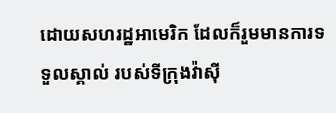ដោយសហរដ្ឋអាមេរិក ដែលក៏រួមមានការទទួលស្គាល់ របស់ទីក្រុងវ៉ាស៊ី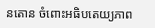នតោន ចំពោះអធិបតេយ្យភាព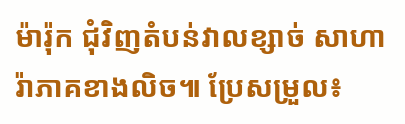ម៉ារ៉ុក ជុំវិញតំបន់វាលខ្សាច់ សាហារ៉ាភាគខាងលិច៕ ប្រែសម្រួល៖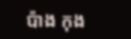ប៉ាង កុង